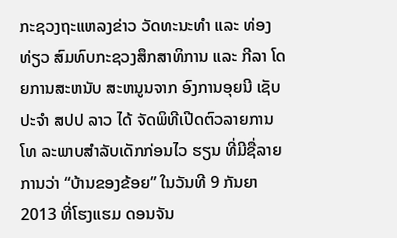ກະຊວງຖະແຫລງຂ່າວ ວັດທະນະທຳ ແລະ ທ່ອງທ່ຽວ ສົມທົບກະຊວງສຶກສາທິການ ແລະ ກີລາ ໂດຍການສະຫນັບ ສະຫນູນຈາກ ອົງການອຸຍນີ ເຊັບ ປະຈຳ ສປປ ລາວ ໄດ້ ຈັດພິທີເປີດຕົວລາຍການໂທ ລະພາບສຳລັບເດັກກ່ອນໄວ ຮຽນ ທີ່ມີຊື່ລາຍການວ່າ “ບ້ານຂອງຂ້ອຍ” ໃນວັນທີ 9 ກັນຍາ 2013 ທີ່ໂຮງແຮມ ດອນຈັນ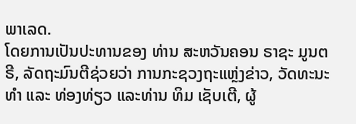ພາເລດ.
ໂດຍການເປັນປະທານຂອງ ທ່ານ ສະຫວັນຄອນ ຣາຊະ ມູນຕຣີ, ລັດຖະມົນຕີຊ່ວຍວ່າ ການກະຊວງຖະແຫຼ່ງຂ່າວ, ວັດທະນະທຳ ແລະ ທ່ອງທ່ຽວ ແລະທ່ານ ທິມ ເຊັບເຕີ, ຜູ້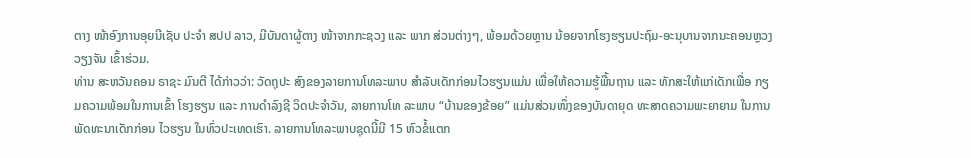ຕາງ ໜ້າອົງການອຸຍນີເຊັບ ປະຈຳ ສປປ ລາວ, ມີບັນດາຜູ້ຕາງ ໜ້າຈາກກະຊວງ ແລະ ພາກ ສ່ວນຕ່າງໆ, ພ້ອມດ້ວຍຫຼານ ນ້ອຍຈາກໂຮງຮຽນປະຖົມ-ອະນຸບານຈາກນະຄອນຫຼວງ ວຽງຈັນ ເຂົ້າຮ່ວມ.
ທ່ານ ສະຫວັນຄອນ ຣາຊະ ມົນຕີ ໄດ້ກ່າວວ່າ: ວັດຖຸປະ ສົງຂອງລາຍການໂທລະພາບ ສຳລັບເດັກກ່ອນໄວຮຽນແມ່ນ ເພື່ອໃຫ້ຄວາມຮູ້ພື້ນຖານ ແລະ ທັກສະໃຫ້ແກ່ເດັກເພື່ອ ກຽມຄວາມພ້ອມໃນການເຂົ້າ ໂຮງຮຽນ ແລະ ການດຳລົງຊີ ວິດປະຈຳວັນ, ລາຍການໂທ ລະພາບ “ບ້ານຂອງຂ້ອຍ” ແມ່ນສ່ວນໜຶ່ງຂອງບັນດາຍຸດ ທະສາດຄວາມພະຍາຍາມ ໃນການພັດທະນາເດັກກ່ອນ ໄວຮຽນ ໃນທົ່ວປະເທດເຮົາ. ລາຍການໂທລະພາບຊຸດນີ້ມີ 15 ຫົວຂໍ້ແຕກ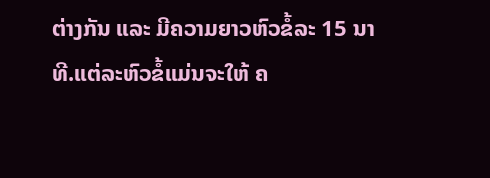ຕ່າງກັນ ແລະ ມີຄວາມຍາວຫົວຂໍ້ລະ 15 ນາ ທີ.ແຕ່ລະຫົວຂໍ້ແມ່ນຈະໃຫ້ ຄ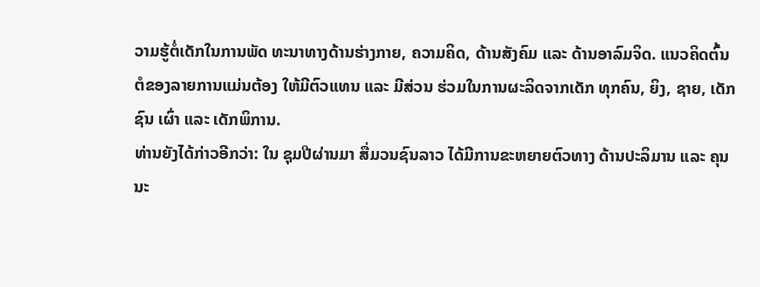ວາມຮູ້ຕໍ່ເດັກໃນການພັດ ທະນາທາງດ້ານຮ່າງກາຍ, ຄວາມຄິດ, ດ້ານສັງຄົມ ແລະ ດ້ານອາລົມຈິດ. ແນວຄິດຕົ້ນ ຕໍຂອງລາຍການແມ່ນຕ້ອງ ໃຫ້ມີຕົວແທນ ແລະ ມີສ່ວນ ຮ່ວມໃນການຜະລິດຈາກເດັກ ທຸກຄົນ, ຍິງ, ຊາຍ, ເດັກຊົນ ເຜົ່າ ແລະ ເດັກພິການ.
ທ່ານຍັງໄດ້ກ່າວອີກວ່າ: ໃນ ຊຸມປີຜ່ານມາ ສື່ມວນຊົນລາວ ໄດ້ມີການຂະຫຍາຍຕົວທາງ ດ້ານປະລິມານ ແລະ ຄຸນນະ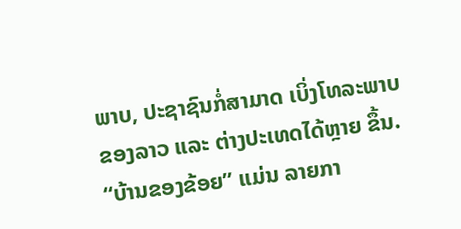ພາບ, ປະຊາຊົນກໍ່ສາມາດ ເບິ່ງໂທລະພາບຂອງລາວ ແລະ ຕ່າງປະເທດໄດ້ຫຼາຍ ຂຶ້ນ. “ບ້ານຂອງຂ້ອຍ” ແມ່ນ ລາຍກາ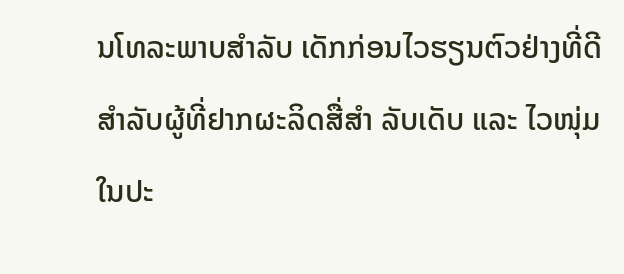ນໂທລະພາບສຳລັບ ເດັກກ່ອນໄວຮຽນຕົວຢ່າງທີ່ດີ ສຳລັບຜູ້ທີ່ຢາກຜະລິດສື່ສຳ ລັບເດັບ ແລະ ໄວໜຸ່ມ ໃນປະ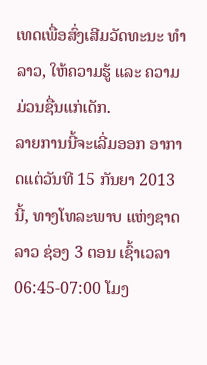ເທດເພື່ອສົ່ງເສີມວັດທະນະ ທຳລາວ, ໃຫ້ຄວາມຮູ້ ແລະ ຄວາມມ່ວນຊື່ນແກ່ເດັກ.
ລາຍການນີ້ຈະເລີ່ມອອກ ອາກາດແຕ່ວັນທີ 15 ກັນຍາ 2013 ນີ້, ທາງໂທລະພາບ ແຫ່ງຊາດລາວ ຊ່ອງ 3 ຕອນ ເຊົ້າເວລາ 06:45-07:00 ໂມງ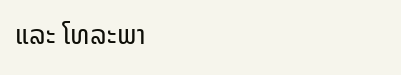ແລະ ໂທລະພາ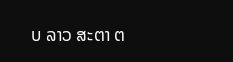ບ ລາວ ສະຕາ ຕ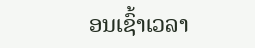ອນເຊົ້າເວລາ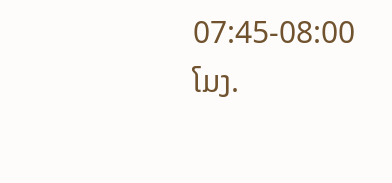07:45-08:00 ໂມງ.